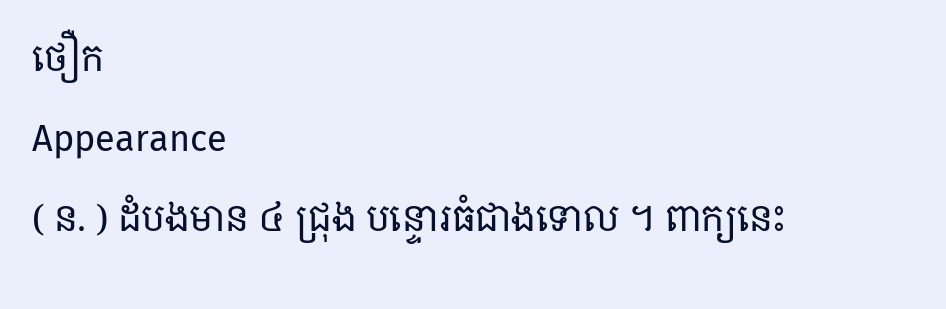ថឿក
Appearance
( ន. ) ដំបងមាន ៤ ជ្រុង បន្ទោរធំជាងទោល ។ ពាក្យនេះ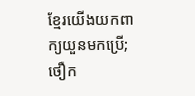ខ្មែរយើងយកពាក្យយួនមកប្រើ; ថឿក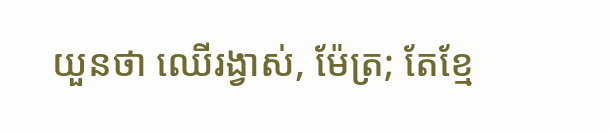យួនថា ឈើរង្វាស់, ម៉ែត្រ; តែខ្មែ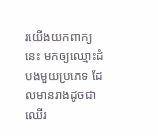រយើងយកពាក្យនេះ មកឲ្យឈ្មោះដំបងមួយប្រភេទ ដែលមានរាងដូចជាឈើរ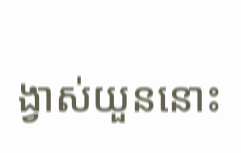ង្វាស់យួននោះ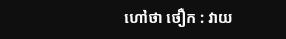ហៅថា ថឿក : វាយ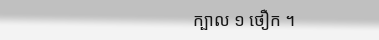ក្បាល ១ ថឿក ។